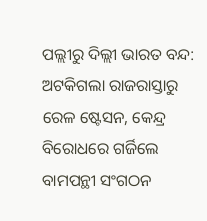ପଲ୍ଲୀରୁ ଦିଲ୍ଲୀ ଭାରତ ବନ୍ଦ: ଅଟକିଗଲା ରାଜରାସ୍ତାରୁ ରେଳ ଷ୍ଟେସନ, କେନ୍ଦ୍ର ବିରୋଧରେ ଗର୍ଜିଲେ ବାମପନ୍ଥୀ ସଂଗଠନ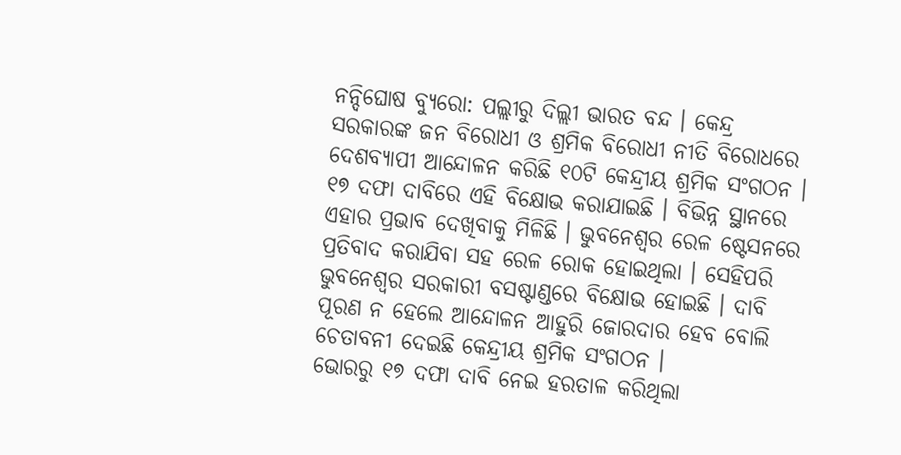ନନ୍ଦିଘୋଷ ବ୍ୟୁରୋ: ପଲ୍ଲୀରୁ ଦିଲ୍ଲୀ ଭାରତ ବନ୍ଦ । କେନ୍ଦ୍ର ସରକାରଙ୍କ ଜନ ବିରୋଧୀ ଓ ଶ୍ରମିକ ବିରୋଧୀ ନୀତି ବିରୋଧରେ ଦେଶବ୍ୟାପୀ ଆନ୍ଦୋଳନ କରିଛି ୧୦ଟି କେନ୍ଦ୍ରୀୟ ଶ୍ରମିକ ସଂଗଠନ । ୧୭ ଦଫା ଦାବିରେ ଏହି ବିକ୍ଷୋଭ କରାଯାଇଛି । ବିଭିନ୍ନ ସ୍ଥାନରେ ଏହାର ପ୍ରଭାବ ଦେଖିବାକୁ ମିଳିଛି । ଭୁବନେଶ୍ୱର ରେଳ ଷ୍ଟେସନରେ ପ୍ରତିବାଦ କରାଯିବା ସହ ରେଳ ରୋକ ହୋଇଥିଲା । ସେହିପରି ଭୁବନେଶ୍ୱର ସରକାରୀ ବସଷ୍ଟାଣ୍ଡରେ ବିକ୍ଷୋଭ ହୋଇଛି । ଦାବି ପୂରଣ ନ ହେଲେ ଆନ୍ଦୋଳନ ଆହୁରି ଜୋରଦାର ହେବ ବୋଲି ଚେତାବନୀ ଦେଇଛି କେନ୍ଦ୍ରୀୟ ଶ୍ରମିକ ସଂଗଠନ ।
ଭୋରରୁ ୧୭ ଦଫା ଦାବି ନେଇ ହରତାଳ କରିଥିଲା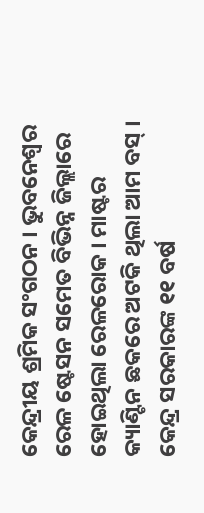କେନ୍ଦ୍ରୀୟ ଶ୍ରମିକ ସଂଗଠନ । ଭୁବନେଶ୍ବର ରେଳ ଷ୍ଟେସନ ସମେତ ବିଭିନ୍ନ ଜିଲ୍ଲାରେ ହୋଇଥିଲା ରେଳରୋକ । ମାଷ୍ଟର କ୍ୟାଣ୍ଟିନ ଛକରେ ଅଟକି ଥିଲା ଆମ ବସ୍ । କେନ୍ଦ୍ର ସରକାରଙ୍କ ୧୧ ବର୍ଷ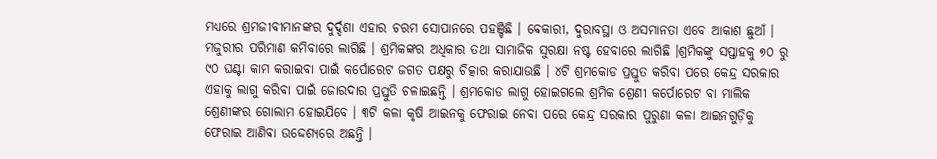ମଧ୍ୟରେ ଶ୍ରମଜୀବୀମାନଙ୍କର ଦୁର୍ଦ୍ଦଶା ଏହାର ଚରମ ସୋପାନରେ ପହଞ୍ଚିଛି । ବେକାରୀ, ଦୁରାବସ୍ଥା ଓ ଅସମାନତା ଏବେ ଆକାଶ ଛୁଆଁ । ମଜୁରୀର ପରିମାଣ କମିବାରେ ଲାଗିଛି । ଶ୍ରମିକଙ୍କର ଅଧିକାର ତଥା ସାମାଜିକ ସୁରକ୍ଷା ନଷ୍ଟ ହେବାରେ ଲାଗିଛି ।ଶ୍ରମିକଙ୍କୁ ସପ୍ତାହକୁ ୭୦ ରୁ ୯୦ ଘଣ୍ଟା କାମ କରାଇବା ପାଇଁ କର୍ପୋରେଟ ଜଗତ ପକ୍ଷରୁ ଚିତ୍କାର କରାଯାଉଛି । ୪ଟି ଶ୍ରମକୋଡ ପ୍ରସ୍ତୁତ କରିବା ପରେ କେନ୍ଦ୍ର ସରକାର ଏହାକୁ ଲାଗୁ କରିବା ପାଇଁ ଜୋରଦାର ପ୍ରସ୍ତୁତି ଚଳାଇଛନ୍ତି । ଶ୍ରମକୋଡ ଲାଗୁ ହୋଇଗଲେ ଶ୍ରମିକ ଶ୍ରେଣୀ କର୍ପୋରେଟ ବା ମାଲିକ ଶ୍ରେଣୀଙ୍କର ଗୋଲାମ ହୋଇଯିବେ । ୩ଟି କଳା କୃଷି ଆଇନକୁ ଫେରାଇ ନେବା ପରେ କେନ୍ଦ୍ର ସରକାର ପୁରୁଣା କଳା ଆଇନଗୁଡ଼ିକୁ ଫେରାଇ ଆଣିବା ଉଦ୍ଦେଶ୍ୟରେ ଅଛନ୍ତି ।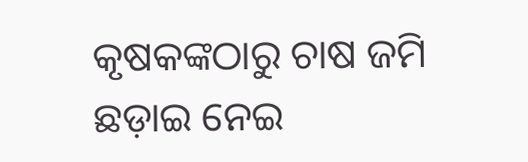କୃଷକଙ୍କଠାରୁ ଚାଷ ଜମି ଛଡ଼ାଇ ନେଇ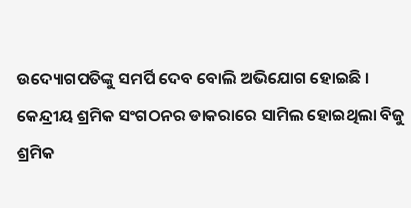ଉଦ୍ୟୋଗପତିଙ୍କୁ ସମର୍ପି ଦେବ ବୋଲି ଅଭିଯୋଗ ହୋଇଛି ।
କେନ୍ଦ୍ରୀୟ ଶ୍ରମିକ ସଂଗଠନର ଡାକରାରେ ସାମିଲ ହୋଇଥିଲା ବିଜୁ ଶ୍ରମିକ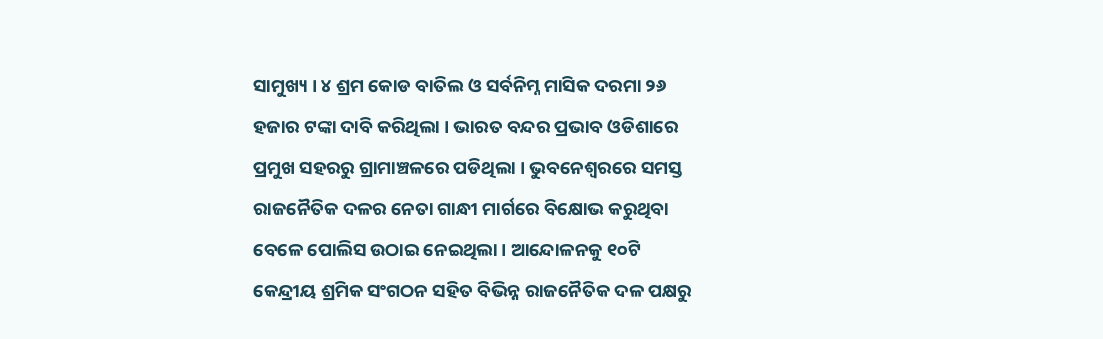ସାମୁଖ୍ୟ । ୪ ଶ୍ରମ କୋଡ ବାତିଲ ଓ ସର୍ବନିମ୍ନ ମାସିକ ଦରମା ୨୬ ହଜାର ଟଙ୍କା ଦାବି କରିଥିଲା । ଭାରତ ବନ୍ଦର ପ୍ରଭାବ ଓଡିଶାରେ ପ୍ରମୁଖ ସହରରୁ ଗ୍ରାମାଞ୍ଚଳରେ ପଡିଥିଲା । ଭୁବନେଶ୍ବରରେ ସମସ୍ତ ରାଜନୈତିକ ଦଳର ନେତା ଗାନ୍ଧୀ ମାର୍ଗରେ ବିକ୍ଷୋଭ କରୁଥିବା ବେଳେ ପୋଲିସ ଉଠାଇ ନେଇଥିଲା । ଆନ୍ଦୋଳନକୁ ୧୦ଟି କେନ୍ଦ୍ରୀୟ ଶ୍ରମିକ ସଂଗଠନ ସହିତ ବିଭିନ୍ନ ରାଜନୈତିକ ଦଳ ପକ୍ଷରୁ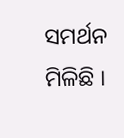ସମର୍ଥନ ମିଳିଛି ।